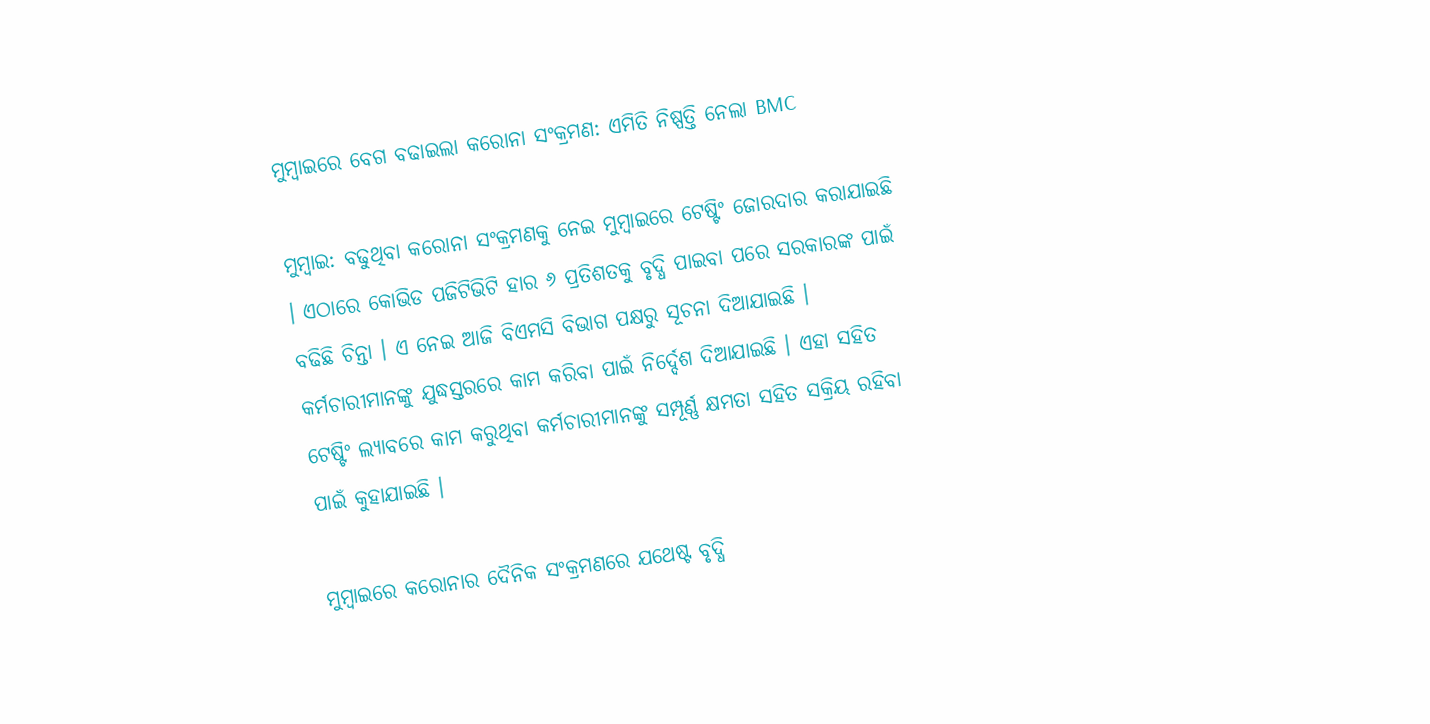ମୁମ୍ବାଇରେ ବେଗ ବଢାଇଲା କରୋନା ସଂକ୍ରମଣ: ଏମିତି ନିଷ୍ପତ୍ତି ନେଲା BMC

ମୁମ୍ବାଇ: ବଢୁଥିବା କରୋନା ସଂକ୍ରମଣକୁ ନେଇ ମୁମ୍ବାଇରେ ଟେଷ୍ଟିଂ ଜୋରଦାର କରାଯାଇଛି । ଏଠାରେ କୋଭିଡ ପଜିଟିଭିଟି ହାର ୬ ପ୍ରତିଶତକୁ ବୃଦ୍ଧି ପାଇବା ପରେ ସରକାରଙ୍କ ପାଇଁ ବଢିଛି ଚିନ୍ତା । ଏ ନେଇ ଆଜି ବିଏମସି ବିଭାଗ ପକ୍ଷରୁ ସୂଚନା ଦିଆଯାଇଛି । କର୍ମଚାରୀମାନଙ୍କୁ ଯୁଦ୍ଧସ୍ତରରେ କାମ କରିବା ପାଇଁ ନିର୍ଦ୍ଦେଶ ଦିଆଯାଇଛି । ଏହା ସହିତ ଟେଷ୍ଟିଂ ଲ୍ୟାବରେ କାମ କରୁଥିବା କର୍ମଚାରୀମାନଙ୍କୁ ସମ୍ପୂର୍ଣ୍ଣ କ୍ଷମତା ସହିତ ସକ୍ରିୟ ରହିବା ପାଇଁ କୁହାଯାଇଛି ।

ମୁମ୍ବାଇରେ କରୋନାର ଦୈନିକ ସଂକ୍ରମଣରେ ଯଥେଷ୍ଟ ବୃଦ୍ଧି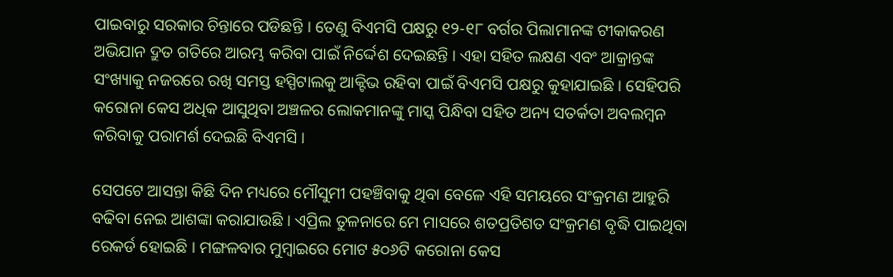ପାଇବାରୁ ସରକାର ଚିନ୍ତାରେ ପଡିଛନ୍ତି । ତେଣୁ ବିଏମସି ପକ୍ଷରୁ ୧୨-୧୮ ବର୍ଗର ପିଲାମାନଙ୍କ ଟୀକାକରଣ ଅଭିଯାନ ଦ୍ରୁତ ଗତିରେ ଆରମ୍ଭ କରିବା ପାଇଁ ନିର୍ଦ୍ଦେଶ ଦେଇଛନ୍ତି । ଏହା ସହିତ ଲକ୍ଷଣ ଏବଂ ଆକ୍ରାନ୍ତଙ୍କ ସଂଖ୍ୟାକୁ ନଜରରେ ରଖି ସମସ୍ତ ହସ୍ପିଟାଲକୁ ଆକ୍ଟିଭ ରହିବା ପାଇଁ ବିଏମସି ପକ୍ଷରୁ କୁହାଯାଇଛି । ସେହିପରି କରୋନା କେସ ଅଧିକ ଆସୁଥିବା ଅଞ୍ଚଳର ଲୋକମାନଙ୍କୁ ମାସ୍କ ପିନ୍ଧିବା ସହିତ ଅନ୍ୟ ସତର୍କତା ଅବଲମ୍ବନ କରିବାକୁ ପରାମର୍ଶ ଦେଇଛି ବିଏମସି ।

ସେପଟେ ଆସନ୍ତା କିଛି ଦିନ ମଧ୍ୟରେ ମୌସୁମୀ ପହଞ୍ଚିବାକୁ ଥିବା ବେଳେ ଏହି ସମୟରେ ସଂକ୍ରମଣ ଆହୁରି ବଢିବା ନେଇ ଆଶଙ୍କା କରାଯାଉଛି । ଏପ୍ରିଲ ତୁଳନାରେ ମେ ମାସରେ ଶତପ୍ରତିଶତ ସଂକ୍ରମଣ ବୃଦ୍ଧି ପାଇଥିବା ରେକର୍ଡ ହୋଇଛି । ମଙ୍ଗଳବାର ମୁମ୍ବାଇରେ ମୋଟ ୫୦୬ଟି କରୋନା କେସ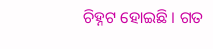ଚିହ୍ନଟ ହୋଇଛି । ଗତ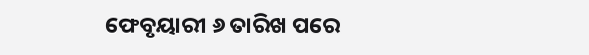ଫେବୃୟାରୀ ୬ ତାରିଖ ପରେ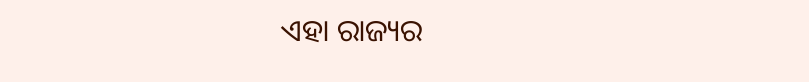ଏହା ରାଜ୍ୟର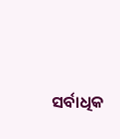ସର୍ବାଧିକ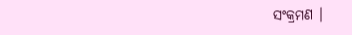ସଂକ୍ରମଣ ।